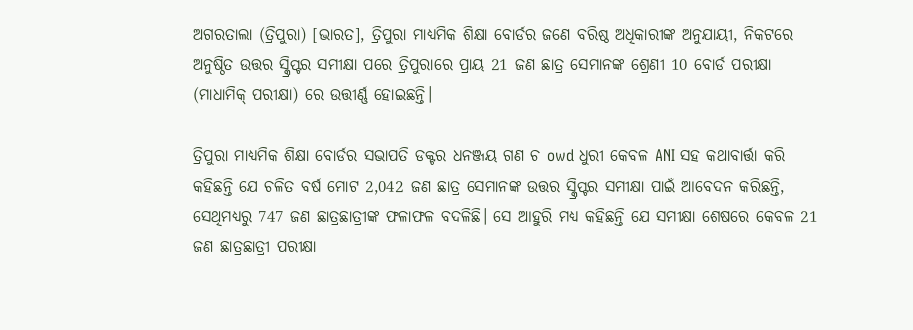ଅଗରତାଲା (ତ୍ରିପୁରା) [ଭାରତ], ତ୍ରିପୁରା ମାଧ୍ୟମିକ ଶିକ୍ଷା ବୋର୍ଡର ଜଣେ ବରିଷ୍ଠ ଅଧିକାରୀଙ୍କ ଅନୁଯାୟୀ, ନିକଟରେ ଅନୁଷ୍ଠିତ ଉତ୍ତର ସ୍କ୍ରିପ୍ଟର ସମୀକ୍ଷା ପରେ ତ୍ରିପୁରାରେ ପ୍ରାୟ 21 ଜଣ ଛାତ୍ର ସେମାନଙ୍କ ଶ୍ରେଣୀ 10 ବୋର୍ଡ ପରୀକ୍ଷା (ମାଧାମିକ୍ ପରୀକ୍ଷା) ରେ ଉତ୍ତୀର୍ଣ୍ଣ ହୋଇଛନ୍ତି।

ତ୍ରିପୁରା ମାଧ୍ୟମିକ ଶିକ୍ଷା ବୋର୍ଡର ସଭାପତି ଡକ୍ଟର ଧନଞ୍ଜୟ ଗଣ ଚ owd ଧୁରୀ କେବଳ ANI ସହ କଥାବାର୍ତ୍ତା କରି କହିଛନ୍ତି ଯେ ଚଳିତ ବର୍ଷ ମୋଟ 2,042 ଜଣ ଛାତ୍ର ସେମାନଙ୍କ ଉତ୍ତର ସ୍କ୍ରିପ୍ଟର ସମୀକ୍ଷା ପାଇଁ ଆବେଦନ କରିଛନ୍ତି, ସେଥିମଧ୍ୟରୁ 747 ଜଣ ଛାତ୍ରଛାତ୍ରୀଙ୍କ ଫଳାଫଳ ବଦଳିଛି। ସେ ଆହୁରି ମଧ୍ୟ କହିଛନ୍ତି ଯେ ସମୀକ୍ଷା ଶେଷରେ କେବଳ 21 ଜଣ ଛାତ୍ରଛାତ୍ରୀ ପରୀକ୍ଷା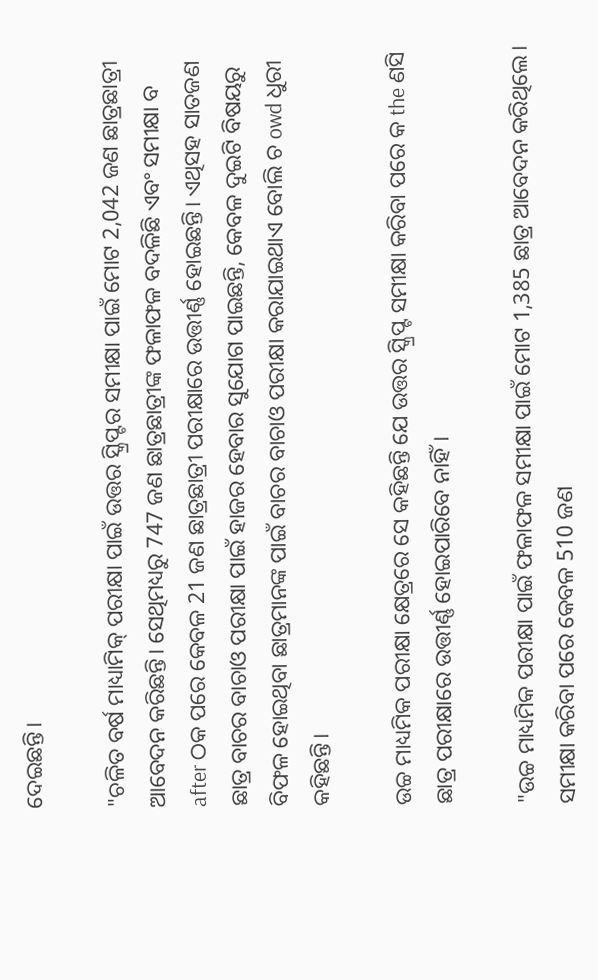ଦେଇଛନ୍ତି।

"ଚଳିତ ବର୍ଷ ମାଧ୍ୟାମିକ୍ ପରୀକ୍ଷା ପାଇଁ ଉତ୍ତର ସ୍କ୍ରିପ୍ଟର ସମୀକ୍ଷା ପାଇଁ ମୋଟ 2,042 ଜଣ ଛାତ୍ରଛାତ୍ରୀ ଆବେଦନ କରିଛନ୍ତି। ସେଥିମଧ୍ୟରୁ 747 ଜଣ ଛାତ୍ରଛାତ୍ରୀଙ୍କ ଫଳାଫଳ ବଦଳିଛି ଏବଂ ସମୀକ୍ଷା ବ after ଠକ ପରେ କେବଳ 21 ଜଣ ଛାତ୍ରଛାତ୍ରୀ ପରୀକ୍ଷାରେ ଉତ୍ତୀର୍ଣ୍ଣ ହୋଇଛନ୍ତି। ଏଥିସହ ସାତଜଣ ଛାତ୍ର ବାଚର ବାଚାଓ ପରୀକ୍ଷା ପାଇଁ ହାଜର ହେବାର ସୁଯୋଗ ପାଇଛନ୍ତି, କେବଳ ଦୁଇଟି ବିଷୟରୁ ବିଫଳ ହୋଇଥିବା ଛାତ୍ରମାନଙ୍କ ପାଇଁ ବାଚର ବାଚାଓ ପରୀକ୍ଷା କରାଯାଇଥାଏ ବୋଲି ଚ owd ଧୁରୀ କହିଛନ୍ତି।

ଉଚ୍ଚ ମାଧ୍ୟମିକ ପରୀକ୍ଷା କ୍ଷେତ୍ରରେ ସେ କହିଛନ୍ତି ଯେ ଉତ୍ତର ସ୍କ୍ରିପ୍ଟ ସମୀକ୍ଷା କରିବା ପରେ କ the ଣସି ଛାତ୍ର ପରୀକ୍ଷାରେ ଉତ୍ତୀର୍ଣ୍ଣ ହୋଇପାରିବେ ନାହିଁ।

"ଉଚ୍ଚ ମାଧ୍ୟମିକ ପରୀକ୍ଷା ପାଇଁ ଫଳାଫଳ ସମୀକ୍ଷା ପାଇଁ ମୋଟ 1,385 ଛାତ୍ର ଆବେଦନ କରିଥିଲେ। ସମୀକ୍ଷା କରିବା ପରେ କେବଳ 510 ଜଣ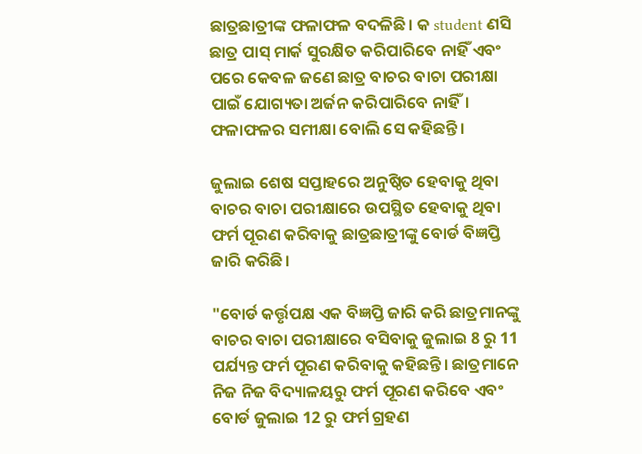ଛାତ୍ରଛାତ୍ରୀଙ୍କ ଫଳାଫଳ ବଦଳିଛି। କ student ଣସି ଛାତ୍ର ପାସ୍ ମାର୍କ ସୁରକ୍ଷିତ କରିପାରିବେ ନାହିଁ ଏବଂ ପରେ କେବଳ ଜଣେ ଛାତ୍ର ବାଚର ବାଚା ପରୀକ୍ଷା ପାଇଁ ଯୋଗ୍ୟତା ଅର୍ଜନ କରିପାରିବେ ନାହିଁ। ଫଳାଫଳର ସମୀକ୍ଷା ବୋଲି ସେ କହିଛନ୍ତି।

ଜୁଲାଇ ଶେଷ ସପ୍ତାହରେ ଅନୁଷ୍ଠିତ ହେବାକୁ ଥିବା ବାଚର ବାଚା ପରୀକ୍ଷାରେ ଉପସ୍ଥିତ ହେବାକୁ ଥିବା ଫର୍ମ ପୂରଣ କରିବାକୁ ଛାତ୍ରଛାତ୍ରୀଙ୍କୁ ବୋର୍ଡ ବିଜ୍ଞପ୍ତି ଜାରି କରିଛି।

"ବୋର୍ଡ କର୍ତ୍ତୃପକ୍ଷ ଏକ ବିଜ୍ଞପ୍ତି ଜାରି କରି ଛାତ୍ରମାନଙ୍କୁ ବାଚର ବାଚା ପରୀକ୍ଷାରେ ବସିବାକୁ ଜୁଲାଇ 8 ରୁ 11 ପର୍ଯ୍ୟନ୍ତ ଫର୍ମ ପୂରଣ କରିବାକୁ କହିଛନ୍ତି। ଛାତ୍ରମାନେ ନିଜ ନିଜ ବିଦ୍ୟାଳୟରୁ ଫର୍ମ ପୂରଣ କରିବେ ଏବଂ ବୋର୍ଡ ଜୁଲାଇ 12 ରୁ ଫର୍ମ ଗ୍ରହଣ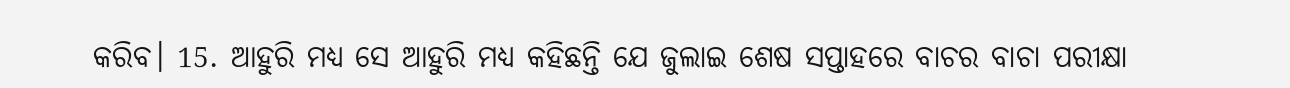କରିବ। 15. ଆହୁରି ମଧ୍ୟ ସେ ଆହୁରି ମଧ୍ୟ କହିଛନ୍ତି ଯେ ଜୁଲାଇ ଶେଷ ସପ୍ତାହରେ ବାଚର ବାଚା ପରୀକ୍ଷା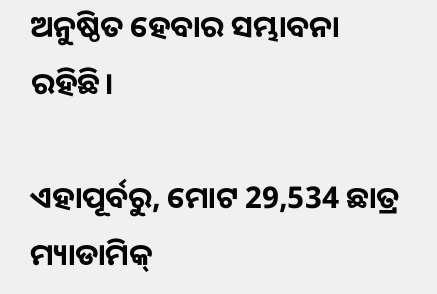ଅନୁଷ୍ଠିତ ହେବାର ସମ୍ଭାବନା ରହିଛି।

ଏହାପୂର୍ବରୁ, ମୋଟ 29,534 ଛାତ୍ର ମ୍ୟାଡାମିକ୍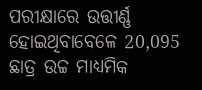ପରୀକ୍ଷାରେ ଉତ୍ତୀର୍ଣ୍ଣ ହୋଇଥିବାବେଳେ 20,095 ଛାତ୍ର ଉଚ୍ଚ ମାଧ୍ୟମିକ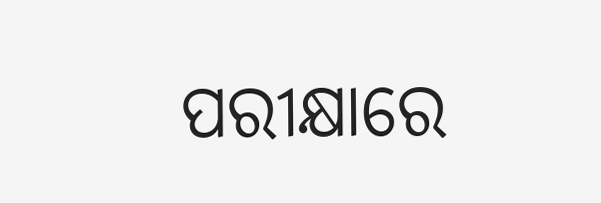ପରୀକ୍ଷାରେ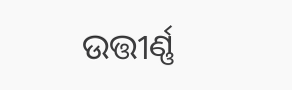ଉତ୍ତୀର୍ଣ୍ଣ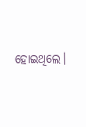ହୋଇଥିଲେ।